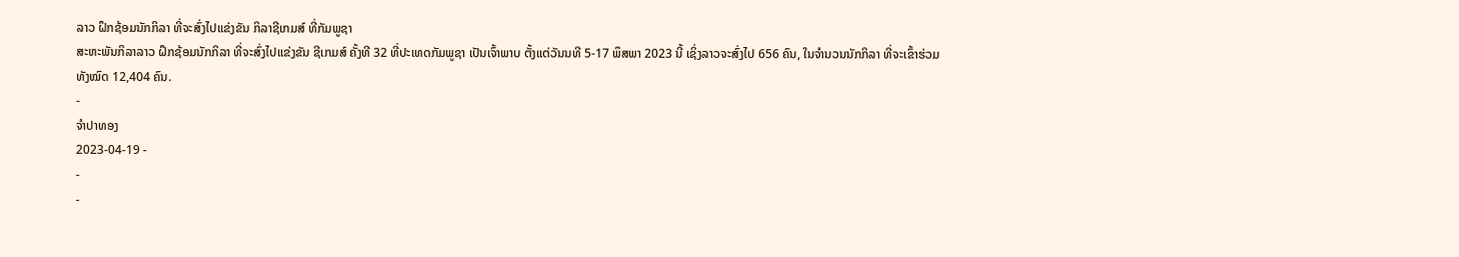ລາວ ຝຶກຊ້ອມນັກກິລາ ທີ່ຈະສົ່ງໄປແຂ່ງຂັນ ກິລາຊີເກມສ໌ ທີ່ກັມພູຊາ
ສະຫະພັນກິລາລາວ ຝຶກຊ້ອມນັກກິລາ ທີ່ຈະສົ່ງໄປແຂ່ງຂັນ ຊີເກມສ໌ ຄັ້ງທີ 32 ທີ່ປະເທດກັມພູຊາ ເປັນເຈົ້າພາບ ຕັ້ງແຕ່ວັນນທີ 5-17 ພຶສພາ 2023 ນີ້ ເຊິ່ງລາວຈະສົ່ງໄປ 656 ຄົນ, ໃນຈໍານວນນັກກິລາ ທີ່ຈະເຂົ້າຮ່ວມທັງໝົດ 12,404 ຄົນ.
-
ຈຳປາທອງ
2023-04-19 -
-
-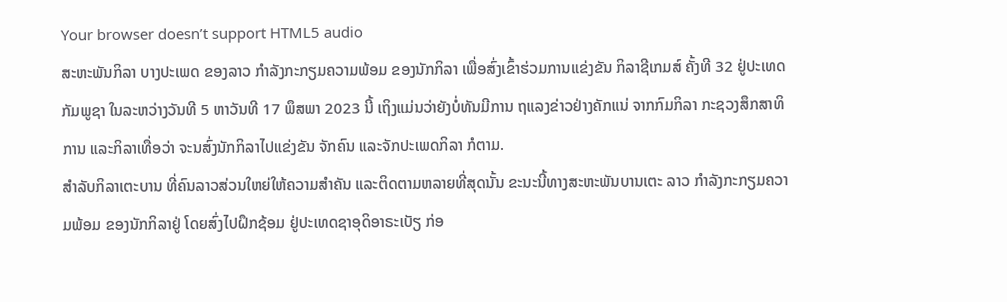Your browser doesn’t support HTML5 audio
ສະຫະພັນກິລາ ບາງປະເພດ ຂອງລາວ ກໍາລັງກະກຽມຄວາມພ້ອມ ຂອງນັກກິລາ ເພື່ອສົ່ງເຂົ້າຮ່ວມການແຂ່ງຂັນ ກິລາຊີເກມສ໌ ຄັ້ງທີ 32 ຢູ່ປະເທດກັມພູຊາ ໃນລະຫວ່າງວັນທີ 5 ຫາວັນທີ 17 ພຶສພາ 2023 ນີ້ ເຖິງແມ່ນວ່າຍັງບໍ່ທັນມີການ ຖແລງຂ່າວຢ່າງຄັກແນ່ ຈາກກົມກິລາ ກະຊວງສຶກສາທິການ ແລະກິລາເທື່ອວ່າ ຈະນສົ່ງນັກກິລາໄປແຂ່ງຂັນ ຈັກຄົນ ແລະຈັກປະເພດກິລາ ກໍຕາມ.
ສໍາລັບກິລາເຕະບານ ທີ່ຄົນລາວສ່ວນໃຫຍ່ໃຫ້ຄວາມສໍາຄັນ ແລະຕິດຕາມຫລາຍທີ່ສຸດນັ້ນ ຂະນະນີ້ທາງສະຫະພັນບານເຕະ ລາວ ກໍາລັງກະກຽມຄວາມພ້ອມ ຂອງນັກກິລາຢູ່ ໂດຍສົ່ງໄປຝຶກຊ້ອມ ຢູ່ປະເທດຊາອຸດິອາຣະເບັຽ ກ່ອ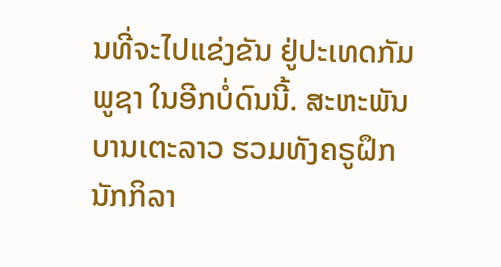ນທີ່ຈະໄປແຂ່ງຂັນ ຢູ່ປະເທດກັມພູຊາ ໃນອີກບໍ່ດົນນີ້. ສະຫະພັນບານເຕະລາວ ຮວມທັງຄຣູຝຶກນັກກິລາ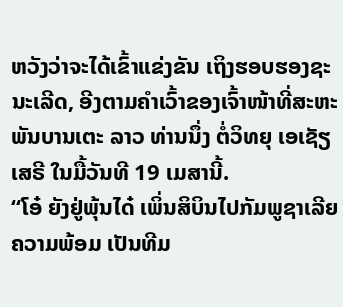ຫວັງວ່າຈະໄດ້ເຂົ້າແຂ່ງຂັນ ເຖິງຮອບຮອງຊະນະເລີດ, ອີງຕາມຄໍາເວົ້າຂອງເຈົ້າໜ້າທີ່ສະຫະພັນບານເຕະ ລາວ ທ່ານນຶ່ງ ຕໍ່ວິທຍຸ ເອເຊັຽເສຣີ ໃນມື້ວັນທີ 19 ເມສານີ້.
“ໂອ໋ ຍັງຢູ່ພຸ້ນໄດ໋ ເພິ່ນສິບິນໄປກັມພູຊາເລີຍ ຄວາມພ້ອມ ເປັນທີມ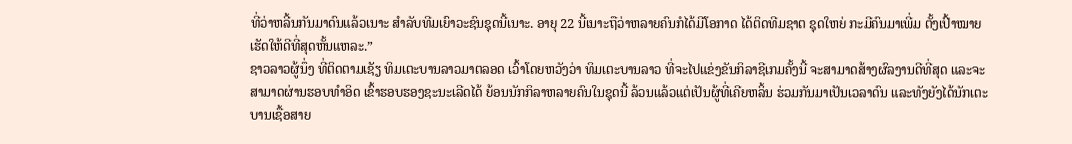ທີ່ວ່າຫລີ້ນກັນມາດົນແລ້ວເນາະ ສໍາລັບທີມເຍົາວະຊົນຊຸດນີ້ເນາະ. ອາຍຸ 22 ນີ້ເນາະຖືວ່າຫລາຍຄົນກໍໄດ້ມີໂອກາດ ໄດ້ຕິດທີມຊາຕ ຊຸດໃຫຍ່ ກະມີຄົນມາເພີ່ມ ຕັ້ງເປົ້າໝາຍເຮັດໃຫ້ດີທີ່ສຸດຫັ້ນແຫລະ.”
ຊາວລາວຜູ້ນຶ່ງ ທີ່ຕິດຕາມເຊັຽ ທິມເຕະບານລາວມາຕລອດ ເວົ້າໂດຍຫວັງວ່າ ທິມເຕະບານລາວ ທີ່ຈະໄປແຂ່ງຂັນກິລາຊີເກມຄັ້ງນີ້ ຈະສາມາດສ້າງຜົລງານດີທີ່ສຸດ ແລະຈະສາມາດຜ່ານຮອບທໍາອິດ ເຂົ້າຮອບຮອງຊະນະເລີດໄດ້ ຍ້ອນນັກກິລາຫລາຍຄົນໃນຊຸດນີ້ ລ້ວນແລ້ວແຕ່ເປັນຜູ້ທີ່ເຄີຍຫລິ້ນ ຮ່ວມກັນມາເປັນເວລາດົນ ແລະທັງຍັງໄດ້ນັກເຕະບານເຊື້ອສາຍ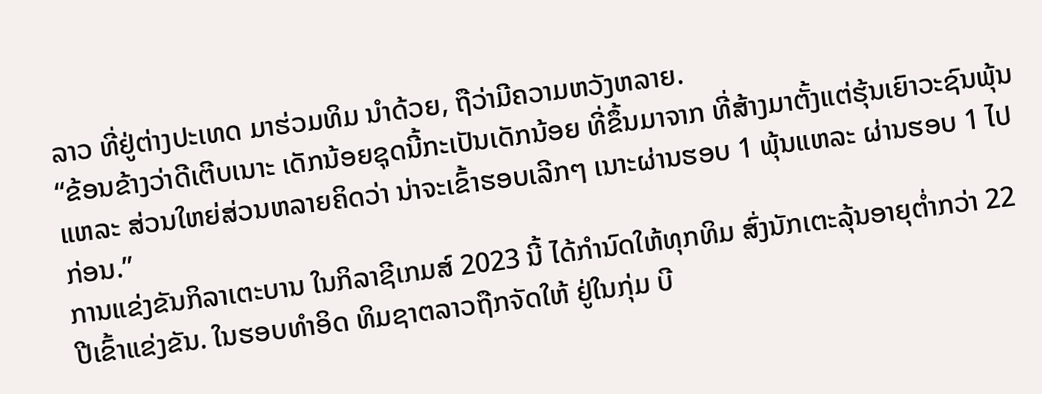ລາວ ທີ່ຢູ່ຕ່າງປະເທດ ມາຮ່ວມທິມ ນໍາດ້ວຍ, ຖືວ່າມີຄວາມຫວັງຫລາຍ.
“ຂ້ອນຂ້າງວ່າດີເຕີບເນາະ ເດັກນ້ອຍຊຸດນີ້ກະເປັນເດັກນ້ອຍ ທີ່ຂຶ້ນມາຈາກ ທີ່ສ້າງມາຕັ້ງແຕ່ຮຸ້ນເຍົາວະຊົນພຸ້ນແຫລະ ສ່ວນໃຫຍ່ສ່ວນຫລາຍຄິດວ່າ ນ່າຈະເຂົ້າຮອບເລີກໆ ເນາະຜ່ານຮອບ 1 ພຸ້ນແຫລະ ຜ່ານຮອບ 1 ໄປກ່ອນ.”
ການແຂ່ງຂັນກິລາເຕະບານ ໃນກິລາຊີເກມສ໌ 2023 ນີ້ ໄດ້ກໍານົດໃຫ້ທຸກທິມ ສົ່ງນັກເຕະລຸ້ນອາຍຸຕໍ່າກວ່າ 22 ປີເຂົ້າແຂ່ງຂັນ. ໃນຮອບທໍາອິດ ທິມຊາຕລາວຖືກຈັດໃຫ້ ຢູ່ໃນກຸ່ມ ບີ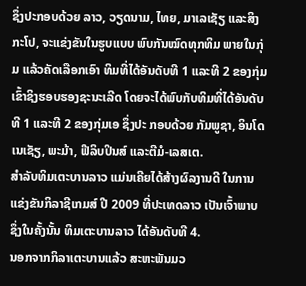ຊຶ່ງປະກອບດ້ວຍ ລາວ, ວຽດນາມ, ໄທຍ, ມາເລເຊັຽ ແລະສິງກະໂປ, ຈະແຂ່ງຂັນໃນຮູບແບບ ພົບກັນໝົດທຸກທິມ ພາຍໃນກຸ່ມ ແລ້ວຄັດເລືອກເອົາ ທິມທີ່ໄດ້ອັນດັບທີ 1 ແລະທີ 2 ຂອງກຸ່ມ ເຂົ້າຊິງຮອບຮອງຊະນະເລີດ ໂດຍຈະໄດ້ພົບກັບທິມທີ່ໄດ້ອັນດັບທີ 1 ແລະທີ 2 ຂອງກຸ່ມເອ ຊຶ່ງປະ ກອບດ້ວຍ ກັມພູຊາ, ອິນໂດເນເຊັຽ, ພະມ້າ, ຟີລິບປິນສ໌ ແລະຕີມໍ-ເລສເຕ.
ສໍາລັບທິມເຕະບານລາວ ແມ່ນເຄີຍໄດ້ສ້າງຜົລງານດີ ໃນການແຂ່ງຂັນກິລາຊີເກມສ໌ ປີ 2009 ທີ່ປະເທດລາວ ເປັນເຈົ້າພາບ ຊຶ່ງໃນຄັ້ງນັ້ນ ທິມເຕະບານລາວ ໄດ້ອັນດັບທີ 4.
ນອກຈາກກິລາເຕະບານແລ້ວ ສະຫະພັນມວ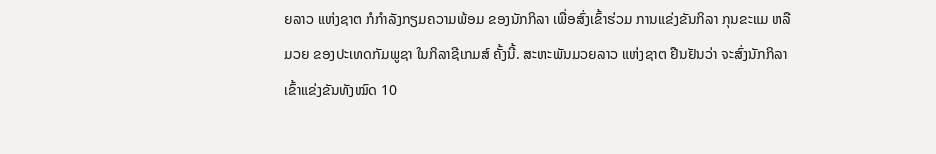ຍລາວ ແຫ່ງຊາຕ ກໍກໍາລັງກຽມຄວາມພ້ອມ ຂອງນັກກິລາ ເພື່ອສົ່ງເຂົ້າຮ່ວມ ການແຂ່ງຂັນກິລາ ກຸນຂະແມ ຫລື ມວຍ ຂອງປະເທດກັມພູຊາ ໃນກິລາຊີເກມສ໌ ຄັ້ງນີ້. ສະຫະພັນມວຍລາວ ແຫ່ງຊາຕ ຢືນຢັນວ່າ ຈະສົ່ງນັກກິລາເຂົ້າແຂ່ງຂັນທັງໝົດ 10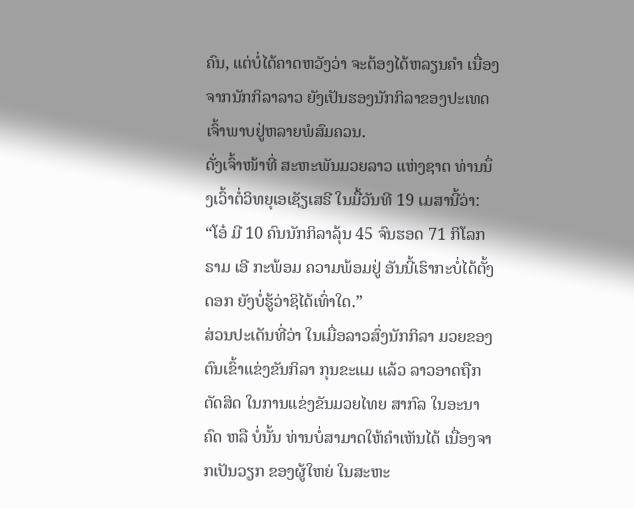ຄົນ, ແຕ່ບໍ່ໄດ້ຄາດຫວັງວ່າ ຈະຕ້ອງໄດ້ຫລຽນຄໍາ ເນື່ອງຈາກນັກກິລາລາວ ຍັງເປັນຮອງນັກກິລາຂອງປະເທດເຈົ້າພາບຢູ່ຫລາຍພໍສົມຄວນ.
ດັ່ງເຈົ້າໜ້າທີ່ ສະຫະພັນມວຍລາວ ແຫ່ງຊາຕ ທ່ານນຶ່ງເວົ້າຕໍ່ວິທຍຸເອເຊັຽເສຣີ ໃນມື້ວັນທີ 19 ເມສານີ້ວ່າ:
“ໂອ໋ ມີ 10 ຄົນນັກກິລາລຸ້ນ 45 ຈົນຮອດ 71 ກິໂລກຣາມ ເອີ ກະພ້ອມ ຄວາມພ້ອມຢູ່ ອັນນີ້ເຮົາກະບໍ່ໄດ້ຕັ້ງດອກ ຍັງບໍ່ຮູ້ວ່າຊິໄດ້ເທົ່າໃດ.”
ສ່ວນປະເດັນທີ່ວ່າ ໃນເມື່ອລາວສົ່ງນັກກິລາ ມວຍຂອງຕົນເຂົ້າແຂ່ງຂັນກິລາ ກຸນຂະແມ ແລ້ວ ລາວອາດຖືກຕັດສິດ ໃນການແຂ່ງຂັນມວຍໄທຍ ສາກົລ ໃນອະນາຄົດ ຫລື ບໍ່ນັ້ນ ທ່ານບໍ່ສາມາດໃຫ້ຄໍາເຫັນໄດ້ ເນື່ອງຈາກເປັນວຽກ ຂອງຜູ້ໃຫຍ່ ໃນສະຫະ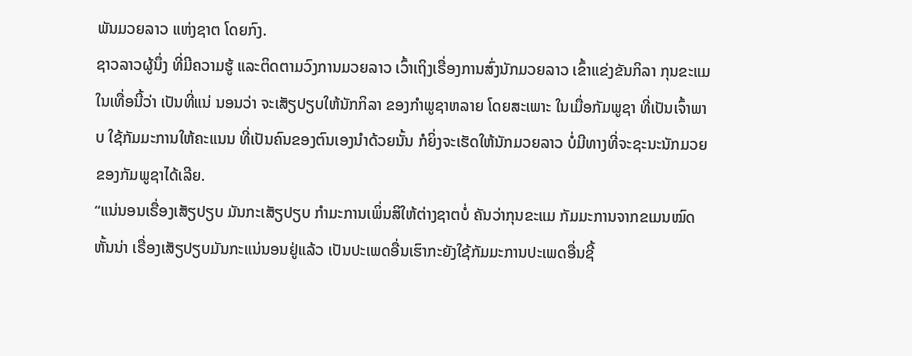ພັນມວຍລາວ ແຫ່ງຊາຕ ໂດຍກົງ.
ຊາວລາວຜູ້ນຶ່ງ ທີ່ມີຄວາມຮູ້ ແລະຕິດຕາມວົງການມວຍລາວ ເວົ້າເຖິງເຣື່ອງການສົ່ງນັກມວຍລາວ ເຂົ້າແຂ່ງຂັນກິລາ ກຸນຂະແມ ໃນເທື່ອນີ້ວ່າ ເປັນທີ່ແນ່ ນອນວ່າ ຈະເສັຽປຽບໃຫ້ນັກກິລາ ຂອງກໍາພູຊາຫລາຍ ໂດຍສະເພາະ ໃນເມື່ອກັມພູຊາ ທີ່ເປັນເຈົ້າພາບ ໃຊ້ກັມມະການໃຫ້ຄະແນນ ທີ່ເປັນຄົນຂອງຕົນເອງນໍາດ້ວຍນັ້ນ ກໍຍິ່ງຈະເຮັດໃຫ້ນັກມວຍລາວ ບໍ່ມີທາງທີ່ຈະຊະນະນັກມວຍຂອງກັມພູຊາໄດ້ເລີຍ.
“ແນ່ນອນເຣື່ອງເສັຽປຽບ ມັນກະເສັຽປຽບ ກໍາມະການເພິ່ນສິໃຫ້ຕ່າງຊາຕບໍ່ ຄັນວ່າກຸນຂະແມ ກັມມະການຈາກຂເມນໝົດຫັ້ນນ່າ ເຣື່ອງເສັຽປຽບມັນກະແນ່ນອນຢູ່ແລ້ວ ເປັນປະເພດອື່ນເຮົາກະຍັງໃຊ້ກັມມະການປະເພດອື່ນຊີ້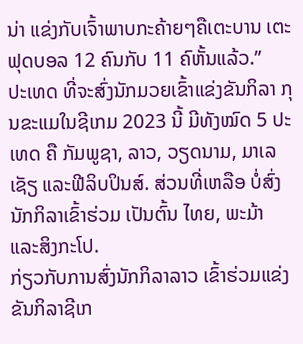ນ່າ ແຂ່ງກັບເຈົ້າພາບກະຄ້າຍໆຄືເຕະບານ ເຕະຟຸດບອລ 12 ຄົນກັບ 11 ຄົຫັ້ນແລ້ວ.”
ປະເທດ ທີ່ຈະສົ່ງນັກມວຍເຂົ້າແຂ່ງຂັນກິລາ ກຸນຂະແມໃນຊີເກມ 2023 ນີ້ ມີທັງໝົດ 5 ປະເທດ ຄື ກັມພູຊາ, ລາວ, ວຽດນາມ, ມາເລເຊັຽ ແລະຟີລິບປິນສ໌. ສ່ວນທີ່ເຫລືອ ບໍ່ສົ່ງນັກກິລາເຂົ້າຮ່ວມ ເປັນຕົ້ນ ໄທຍ, ພະມ້າ ແລະສິງກະໂປ.
ກ່ຽວກັບການສົ່ງນັກກິລາລາວ ເຂົ້າຮ່ວມແຂ່ງຂັນກິລາຊີເກ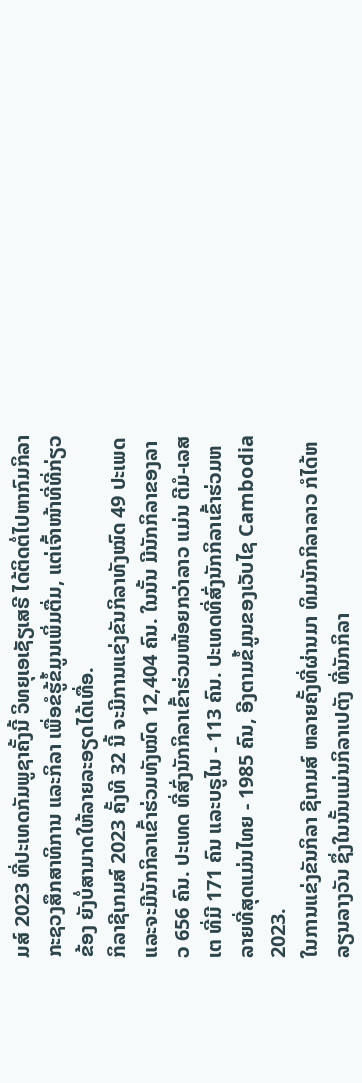ມສ໌ 2023 ທີ່ປະເທດກັມພູຊາຄັ້ງນີ້ ວິທຍຸເອເຊັຽເສຣີ ໄດ້ຕິດຕໍ່ໄປຫາກົມກິລາ ກະຊວງສຶກສາທິການ ແລະກິລາ ເພື່ອຂໍຮູ້ຂໍ້ມູນເພິ່ມຕື່ມ, ແຕ່ເຈົ້າໜ້າທີ່ທີ່ກ່ຽວຂ້ອງ ຍັງບໍ່ສາມາດໃຫ້ລາຍລະອຽດໄດ້ເທື່ອ.
ກິລາຊີເກມສ໌ 2023 ຄັ້ງທີ 32 ນີ້ ຈະມີການແຂ່ງຂັນກິລາທັງໝົດ 49 ປະເພດ ແລະຈະມີນັກກິລາເຂົ້າຮ່ວມທັງໝົດ 12,404 ຄົນ. ໃນນັ້ນ ມີນັກກິລາຂອງລາວ 656 ຄົນ. ປະເທດ ທີ່ສົ່ງນັກກິລາເຂົ້າຮ່ວມໜ້ອຍກວ່າລາວ ແມ່ນ ຕີມໍ-ເລສເຕ ທີ່ມີ 171 ຄົນ ແລະບຣູໄນ - 113 ຄົນ. ປະເທດທີ່ສົ່ງນັກກິລາເຂົ້າຮ່ວມຫລາຍທີ່ສຸດແມ່ນໄທຍ - 1985 ຄົນ, ອີງຕາມຂໍ້ມູນຂອງເວັບໄຊ Cambodia 2023.
ໃນການແຂ່ງຂັນກິລາ ຊີເກມສ໌ ຫລາຍຄັ້ງທີ່ຜ່ານມາ ທິມນັກກິລາລາວ ກໍໄດ້ຫລຽນລາງວັນ ຊຶ່ງໃນນັ້ນແມ່ນກິລາເປຕັງ ທີ່ນັກກິລາ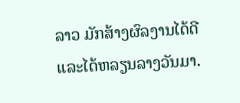ລາວ ມັກສ້າງຜົລງານໄດ້ດີ ແລະໄດ້ຫລຽນລາງວັນມາ.